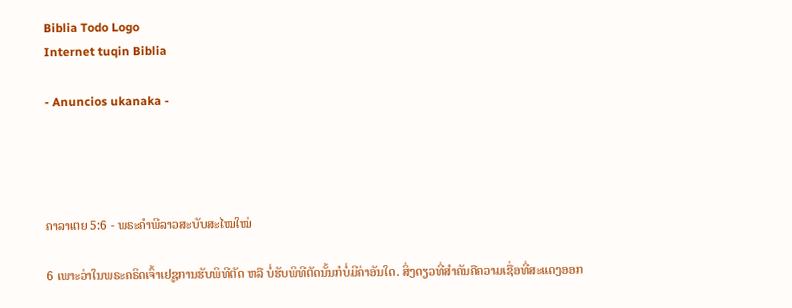Biblia Todo Logo
Internet tuqin Biblia

- Anuncios ukanaka -




ຄາລາເຕຍ 5:6 - ພຣະຄຳພີລາວສະບັບສະໄໝໃໝ່

6 ເພາະວ່າໃນພຣະຄຣິດເຈົ້າເຢຊູການຮັບພິທີຕັດ ຫລື ບໍ່ຮັບພິທີຕັດນັ້ນກໍບໍ່ມີຄ່າອັນໃດ. ສິ່ງດຽວທີ່ສຳຄັນຄືຄວາມເຊື່ອທີ່ສະແດງອອກ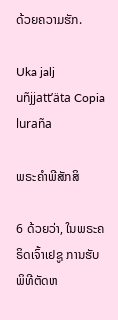ດ້ວຍຄວາມຮັກ.

Uka jalj uñjjattʼäta Copia luraña

ພຣະຄຳພີສັກສິ

6 ດ້ວຍວ່າ, ໃນພຣະຄຣິດເຈົ້າເຢຊູ ການຮັບພິທີຕັດຫ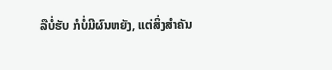ລືບໍ່ຮັບ ກໍບໍ່ມີຜົນຫຍັງ, ແຕ່ສິ່ງສຳຄັນ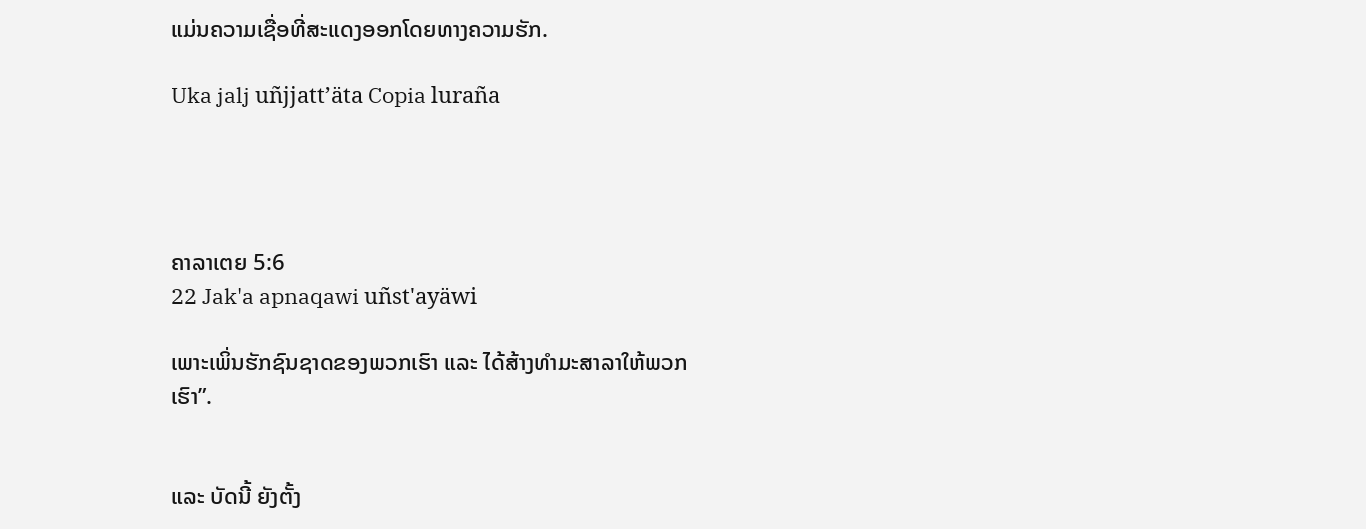ແມ່ນຄວາມເຊື່ອທີ່ສະແດງອອກໂດຍທາງຄວາມຮັກ.

Uka jalj uñjjattʼäta Copia luraña




ຄາລາເຕຍ 5:6
22 Jak'a apnaqawi uñst'ayäwi

ເພາະເພິ່ນຮັກຊົນຊາດຂອງພວກເຮົາ ແລະ ໄດ້ສ້າງທຳມະສາລາໃຫ້ພວກເຮົາ”.


ແລະ ບັດນີ້ ຍັງຕັ້ງ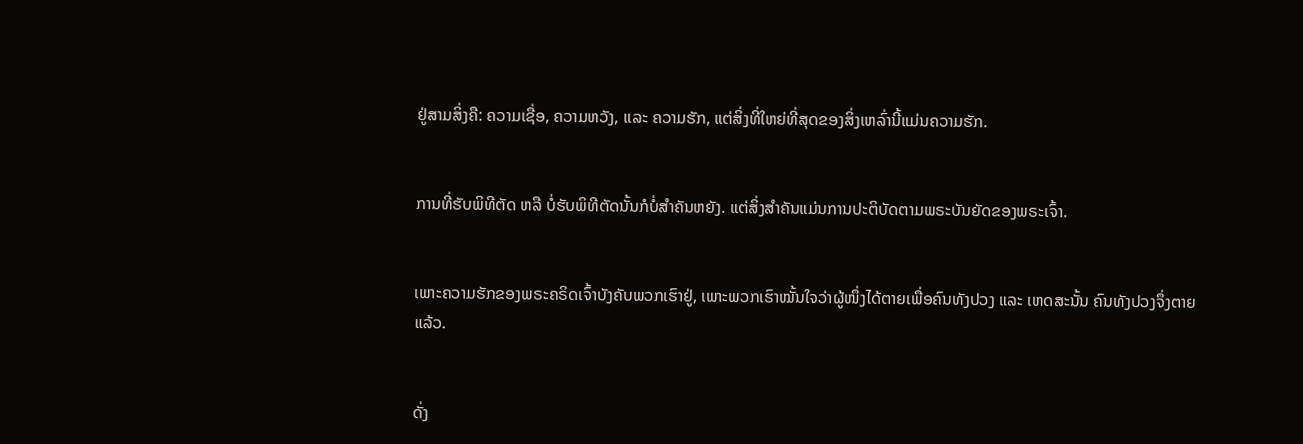ຢູ່ສາມສິ່ງຄື: ຄວາມເຊື່ອ, ຄວາມຫວັງ, ແລະ ຄວາມຮັກ, ແຕ່ສິ່ງທີ່ໃຫຍ່ທີ່ສຸດຂອງສິ່ງເຫລົ່ານີ້ແມ່ນຄວາມຮັກ.


ການທີ່ຮັບພິທີຕັດ ຫລື ບໍ່ຮັບພິທີຕັດນັ້ນກໍບໍ່ສຳຄັນຫຍັງ. ແຕ່ສິ່ງສຳຄັນແມ່ນການປະຕິບັດຕາມພຣະບັນຍັດຂອງພຣະເຈົ້າ.


ເພາະຄວາມຮັກຂອງພຣະຄຣິດເຈົ້າບັງຄັບພວກເຮົາຢູ່, ເພາະພວກເຮົາໝັ້ນໃຈວ່າຜູ້ໜຶ່ງໄດ້ຕາຍເພື່ອຄົນທັງປວງ ແລະ ເຫດສະນັ້ນ ຄົນທັງປວງຈຶ່ງຕາຍແລ້ວ.


ດັ່ງ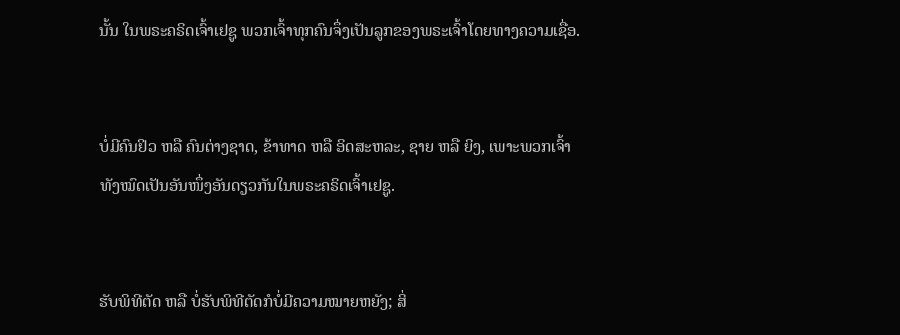ນັ້ນ ໃນພຣະຄຣິດເຈົ້າເຢຊູ ພວກເຈົ້າທຸກຄົນຈຶ່ງເປັນລູກຂອງພຣະເຈົ້າໂດຍທາງຄວາມເຊື່ອ.


ບໍ່ມີຄົນຢິວ ຫລື ຄົນຕ່າງຊາດ, ຂ້າທາດ ຫລື ອິດສະຫລະ, ຊາຍ ຫລື ຍິງ, ເພາະພວກເຈົ້າທັງໝົດເປັນອັນໜຶ່ງອັນດຽວກັນໃນພຣະຄຣິດເຈົ້າເຢຊູ.


ຮັບພິທີຕັດ ຫລື ບໍ່ຮັບພິທີຕັດກໍບໍ່ມີຄວາມໝາຍຫຍັງ; ສິ່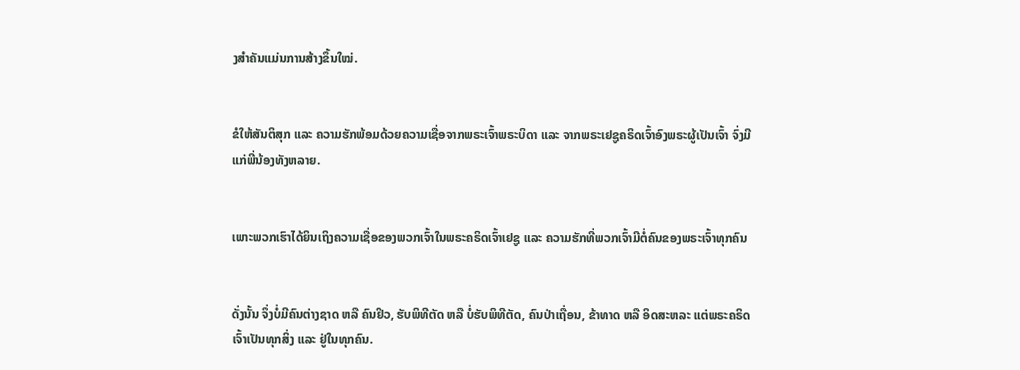ງສຳຄັນແມ່ນການສ້າງຂຶ້ນໃໝ່.


ຂໍໃຫ້ສັນຕິສຸກ ແລະ ຄວາມຮັກພ້ອມດ້ວຍຄວາມເຊື່ອຈາກພຣະເຈົ້າພຣະບິດາ ແລະ ຈາກພຣະເຢຊູຄຣິດເຈົ້າອົງພຣະຜູ້ເປັນເຈົ້າ ຈົ່ງມີແກ່ພີ່ນ້ອງທັງຫລາຍ.


ເພາະພວກເຮົາໄດ້ຍິນເຖິງຄວາມເຊື່ອຂອງພວກເຈົ້າໃນພຣະຄຣິດເຈົ້າເຢຊູ ແລະ ຄວາມຮັກທີ່ພວກເຈົ້າມີຕໍ່ຄົນຂອງພຣະເຈົ້າທຸກຄົນ


ດັ່ງນັ້ນ ຈຶ່ງບໍ່ມີຄົນຕ່າງຊາດ ຫລື ຄົນຢິວ, ຮັບພິທີຕັດ ຫລື ບໍ່ຮັບພິທີຕັດ, ຄົນປ່າເຖື່ອນ, ຂ້າທາດ ຫລື ອິດສະຫລະ ແຕ່ພຣະຄຣິດເຈົ້າເປັນທຸກສິ່ງ ແລະ ຢູ່ໃນທຸກຄົນ.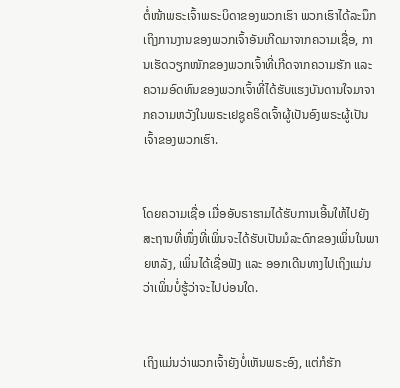ຕໍ່ໜ້າພຣະເຈົ້າພຣະບິດາຂອງພວກເຮົາ ພວກເຮົາໄດ້ລະນຶກເຖິງການງານຂອງພວກເຈົ້າອັນເກີດມາຈາກຄວາມເຊື່ອ, ການເຮັດວຽກໜັກຂອງພວກເຈົ້າທີ່ເກີດຈາກຄວາມຮັກ ແລະ ຄວາມອົດທົນຂອງພວກເຈົ້າທີ່ໄດ້ຮັບແຮງບັນດານໃຈມາຈາກຄວາມຫວັງໃນພຣະເຢຊູຄຣິດເຈົ້າຜູ້ເປັນອົງພຣະຜູ້ເປັນເຈົ້າຂອງພວກເຮົາ.


ໂດຍຄວາມເຊື່ອ ເມື່ອອັບຣາຮາມໄດ້ຮັບການເອີ້ນໃຫ້ໄປຍັງສະຖານທີ່ໜຶ່ງທີ່ເພິ່ນຈະໄດ້ຮັບເປັນມໍລະດົກຂອງເພິ່ນໃນພາຍຫລັງ, ເພິ່ນໄດ້ເຊື່ອຟັງ ແລະ ອອກເດີນທາງໄປເຖິງແມ່ນວ່າເພິ່ນບໍ່ຮູ້ວ່າຈະໄປບ່ອນໃດ.


ເຖິງແມ່ນວ່າພວກເຈົ້າຍັງບໍ່ເຫັນພຣະອົງ, ແຕ່ກໍຮັກ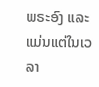ພຣະອົງ ແລະ ແມ່ນແຕ່ໃນເວລາ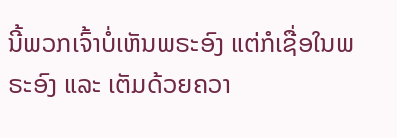ນີ້ພວກເຈົ້າບໍ່ເຫັນພຣະອົງ ແຕ່ກໍເຊື່ອໃນພຣະອົງ ແລະ ເຕັມດ້ວຍຄວາ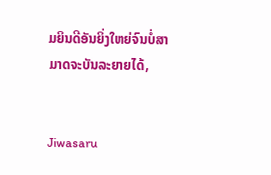ມຍິນດີອັນຍິ່ງໃຫຍ່ຈົນບໍ່ສາມາດຈະບັນລະຍາຍໄດ້,


Jiwasaru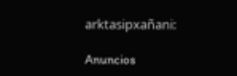arktasipxañani:

Anuncios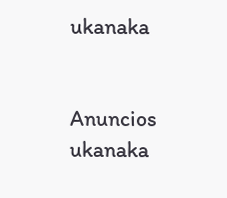ukanaka


Anuncios ukanaka